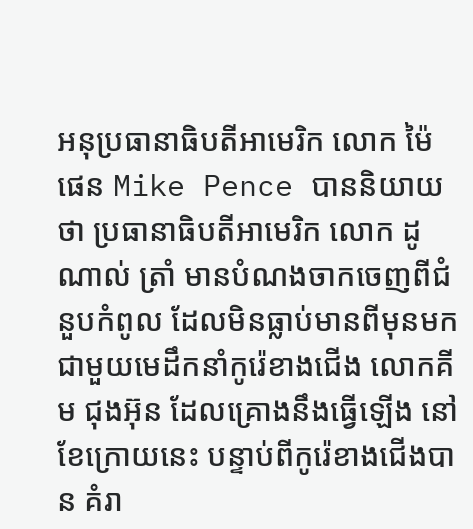អនុប្រធានាធិបតីអាមេរិក លោក ម៉ៃ ផេន Mike Pence បាននិយាយថា ប្រធានាធិបតីអាមេរិក លោក ដូណាល់ ត្រាំ មានបំណងចាកចេញពីជំនួបកំពូល ដែលមិនធ្លាប់មានពីមុនមក ជាមួយមេដឹកនាំកូរ៉េខាងជើង លោកគីម ជុងអ៊ុន ដែលគ្រោងនឹងធ្វើឡើង នៅខែក្រោយនេះ បន្ទាប់ពីកូរ៉េខាងជើងបាន គំរា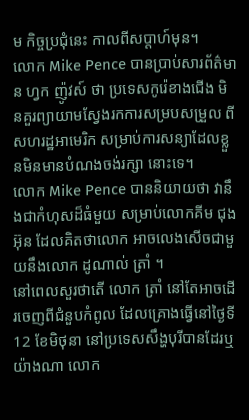ម កិច្ចប្រជុំនេះ កាលពីសប្តាហ៍មុន។
លោក Mike Pence បានប្រាប់សារព័ត៌មាន ហ្វក ញ៉ូវស៍ ថា ប្រទេសកូរ៉េខាងជើង មិនគួរព្យាយាមស្វែងរកការសម្របសម្រួល ពីសហរដ្ឋអាមេរិក សម្រាប់ការសន្យាដែលខ្លួនមិនមានបំណងចង់រក្សា នោះទេ។
លោក Mike Pence បាននិយាយថា វានឹងជាកំហុសដ៏ធំមួយ សម្រាប់លោកគីម ជុងអ៊ុន ដែលគិតថាលោក អាចលេងសើចជាមួយនឹងលោក ដូណាល់ ត្រាំ ។
នៅពេលសួរថាតើ លោក ត្រាំ នៅតែអាចដើរចេញពីជំនួបកំពូល ដែលគ្រោងធ្វើនៅថ្ងៃទី 12 ខែមិថុនា នៅប្រទេសសឹង្ហបុរីបានដែរឬ យ៉ាងណា លោក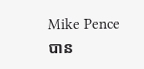Mike Pence បាន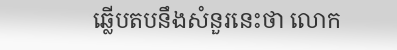ឆ្លើបតបនឹងសំនួរនេះថា លោក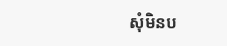សុំមិនប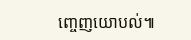ញ្ចេញយោបល់៕